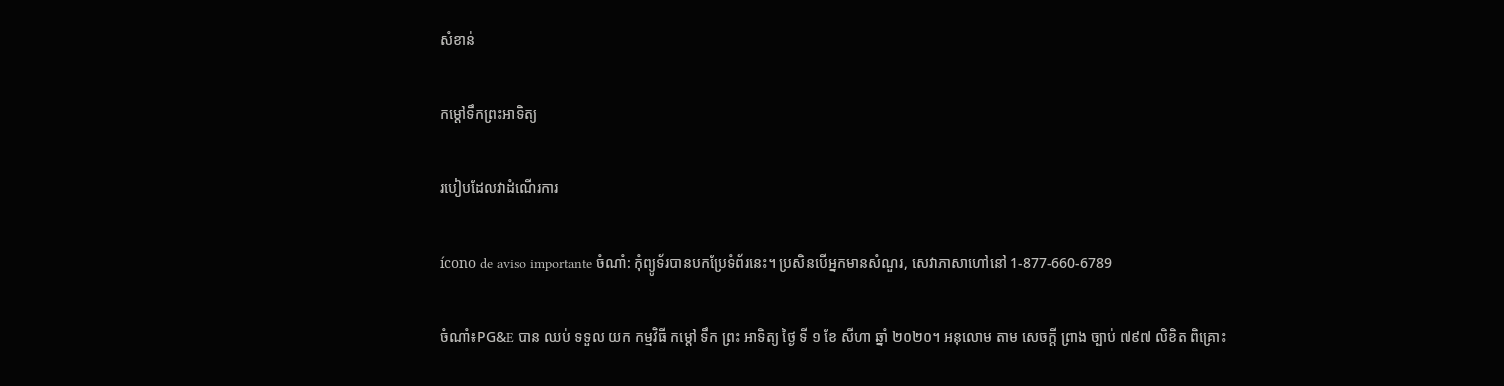សំខាន់

កម្តៅទឹកព្រះអាទិត្យ

របៀបដែលវាដំណើរការ

ícono de aviso importante ចំណាំ: កុំព្យូទ័របានបកប្រែទំព័រនេះ។ ប្រសិនបើអ្នកមានសំណួរ, សេវាភាសាហៅនៅ 1-877-660-6789

ចំណាំ៖PG&E បាន ឈប់ ទទួល យក កម្មវិធី កម្តៅ ទឹក ព្រះ អាទិត្យ ថ្ងៃ ទី ១ ខែ សីហា ឆ្នាំ ២០២០។ អនុលោម តាម សេចក្តី ព្រាង ច្បាប់ ៧៩៧ លិខិត ពិគ្រោះ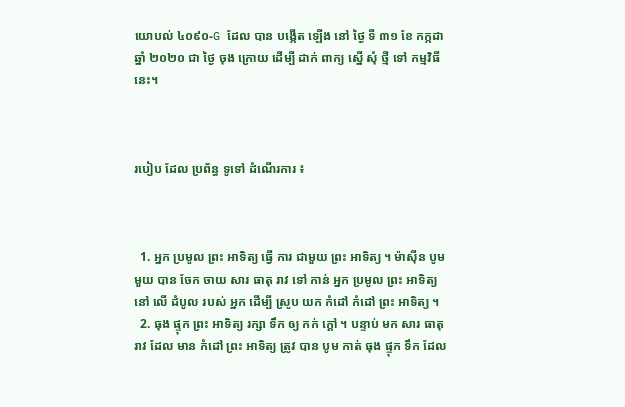យោបល់ ៤០៩០-G ដែល បាន បង្កើត ឡើង នៅ ថ្ងៃ ទី ៣១ ខែ កក្កដា ឆ្នាំ ២០២០ ជា ថ្ងៃ ចុង ក្រោយ ដើម្បី ដាក់ ពាក្យ ស្នើ សុំ ថ្មី ទៅ កម្មវិធី នេះ។



របៀប ដែល ប្រព័ន្ធ ទូទៅ ដំណើរការ ៖



  1. អ្នក ប្រមូល ព្រះ អាទិត្យ ធ្វើ ការ ជាមួយ ព្រះ អាទិត្យ ។ ម៉ាស៊ីន បូម មួយ បាន ចែក ចាយ សារ ធាតុ រាវ ទៅ កាន់ អ្នក ប្រមូល ព្រះ អាទិត្យ នៅ លើ ដំបូល របស់ អ្នក ដើម្បី ស្រូប យក កំដៅ កំដៅ ព្រះ អាទិត្យ ។
  2. ធុង ផ្ទុក ព្រះ អាទិត្យ រក្សា ទឹក ឲ្យ កក់ ក្តៅ ។ បន្ទាប់ មក សារ ធាតុ រាវ ដែល មាន កំដៅ ព្រះ អាទិត្យ ត្រូវ បាន បូម កាត់ ធុង ផ្ទុក ទឹក ដែល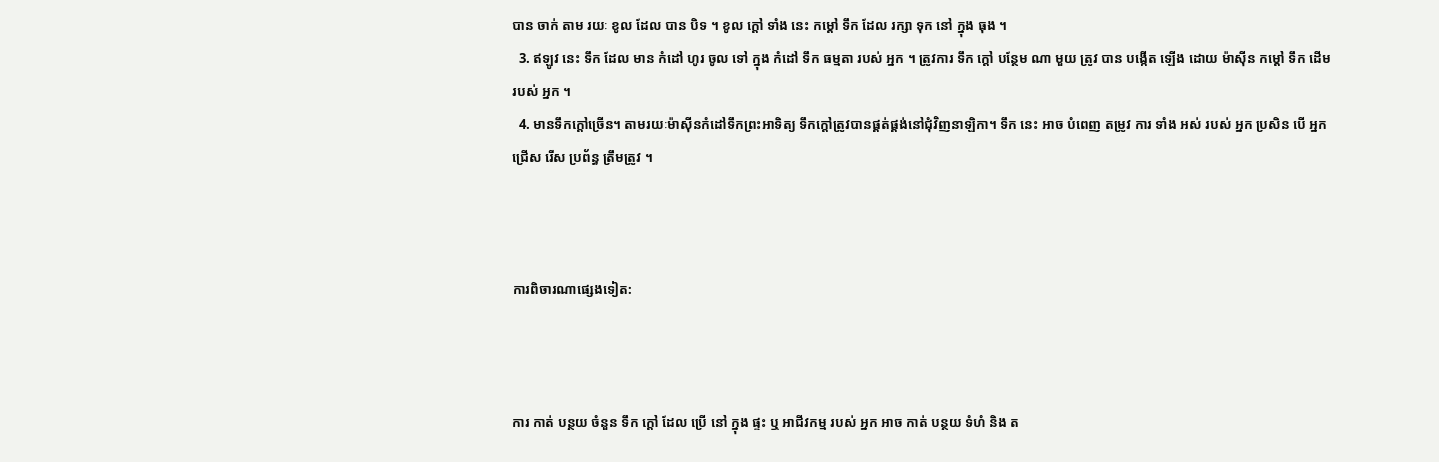បាន ចាក់ តាម រយៈ ខូល ដែល បាន បិទ ។ ខូល ក្តៅ ទាំង នេះ កម្តៅ ទឹក ដែល រក្សា ទុក នៅ ក្នុង ធុង ។
  3. ឥឡូវ នេះ ទឹក ដែល មាន កំដៅ ហូរ ចូល ទៅ ក្នុង កំដៅ ទឹក ធម្មតា របស់ អ្នក ។ ត្រូវការ ទឹក ក្តៅ បន្ថែម ណា មួយ ត្រូវ បាន បង្កើត ឡើង ដោយ ម៉ាស៊ីន កម្តៅ ទឹក ដើម របស់ អ្នក ។
  4. មានទឹកក្តៅច្រើន។ តាមរយៈម៉ាស៊ីនកំដៅទឹកព្រះអាទិត្យ ទឹកក្តៅត្រូវបានផ្គត់ផ្គង់នៅជុំវិញនាឡិកា។ ទឹក នេះ អាច បំពេញ តម្រូវ ការ ទាំង អស់ របស់ អ្នក ប្រសិន បើ អ្នក ជ្រើស រើស ប្រព័ន្ធ ត្រឹមត្រូវ ។



ការពិចារណាផ្សេងទៀត:



ការ កាត់ បន្ថយ ចំនួន ទឹក ក្តៅ ដែល ប្រើ នៅ ក្នុង ផ្ទះ ឬ អាជីវកម្ម របស់ អ្នក អាច កាត់ បន្ថយ ទំហំ និង ត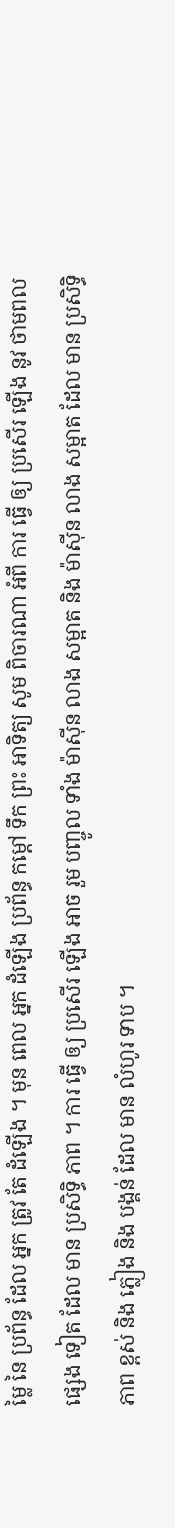ម្លៃ នៃ ប្រព័ន្ធ ដែល អ្នក ត្រូវ តែ ដំឡើង ។ មុន ពេល អ្នក ដំឡើង ប្រព័ន្ធ កម្តៅ ទឹក ព្រះ អាទិត្យ សូម ពិចារណា អំពី ការ ធ្វើ ឲ្យ ប្រសើរ ឡើង នូវ ថាមពល ផ្សេង ទៀត ដែល មាន ប្រសិទ្ធិ ភាព ។ ការ ធ្វើ ឲ្យ ប្រសើរ ឡើង អាច រួម បញ្ចូល ទាំង ម៉ាស៊ីន លាង សម្អាត និង ម៉ាស៊ីន លាង សម្អាត ដែល មាន ប្រសិទ្ធិ ភាព ខ្ពស់ និង ភ្លៀង និង បង្គន់ ដែល មាន លំហូរ ទាប ។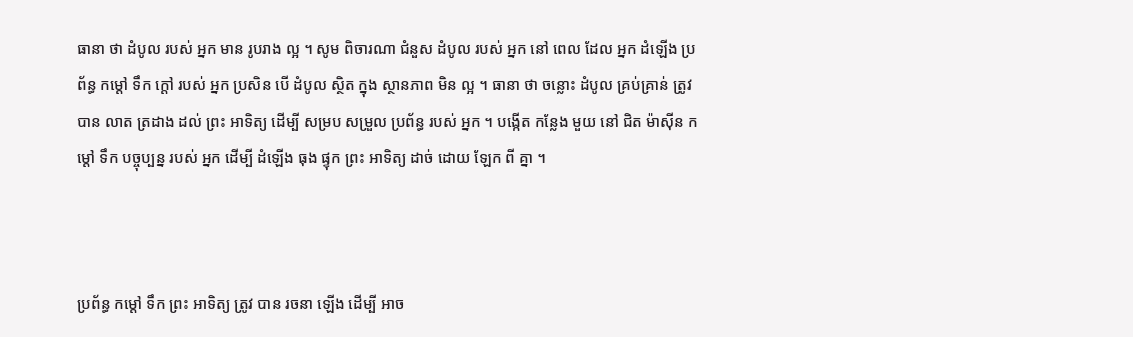ធានា ថា ដំបូល របស់ អ្នក មាន រូបរាង ល្អ ។ សូម ពិចារណា ជំនួស ដំបូល របស់ អ្នក នៅ ពេល ដែល អ្នក ដំឡើង ប្រព័ន្ធ កម្តៅ ទឹក ក្តៅ របស់ អ្នក ប្រសិន បើ ដំបូល ស្ថិត ក្នុង ស្ថានភាព មិន ល្អ ។ ធានា ថា ចន្លោះ ដំបូល គ្រប់គ្រាន់ ត្រូវ បាន លាត ត្រដាង ដល់ ព្រះ អាទិត្យ ដើម្បី សម្រប សម្រួល ប្រព័ន្ធ របស់ អ្នក ។ បង្កើត កន្លែង មួយ នៅ ជិត ម៉ាស៊ីន កម្តៅ ទឹក បច្ចុប្បន្ន របស់ អ្នក ដើម្បី ដំឡើង ធុង ផ្ទុក ព្រះ អាទិត្យ ដាច់ ដោយ ឡែក ពី គ្នា ។



ប្រព័ន្ធ កម្តៅ ទឹក ព្រះ អាទិត្យ ត្រូវ បាន រចនា ឡើង ដើម្បី អាច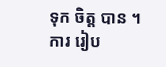ទុក ចិត្ត បាន ។ ការ រៀប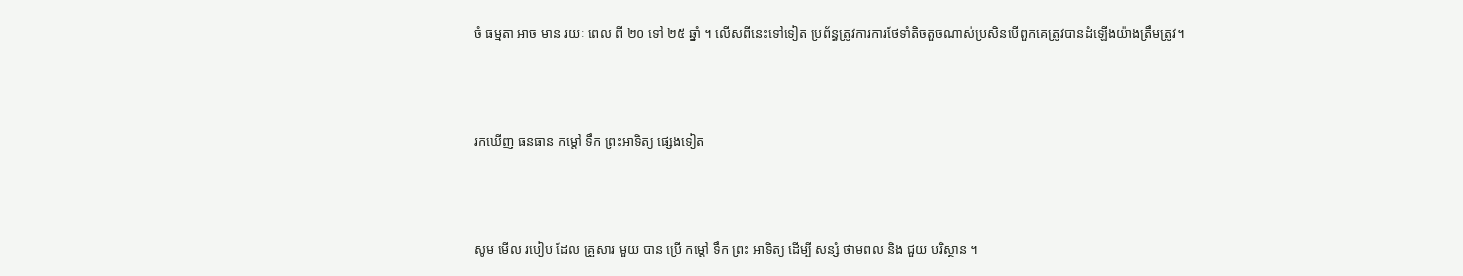ចំ ធម្មតា អាច មាន រយៈ ពេល ពី ២០ ទៅ ២៥ ឆ្នាំ ។ លើសពីនេះទៅទៀត ប្រព័ន្ធត្រូវការការថែទាំតិចតួចណាស់ប្រសិនបើពួកគេត្រូវបានដំឡើងយ៉ាងត្រឹមត្រូវ។



រកឃើញ ធនធាន កម្តៅ ទឹក ព្រះអាទិត្យ ផ្សេងទៀត



សូម មើល របៀប ដែល គ្រួសារ មួយ បាន ប្រើ កម្តៅ ទឹក ព្រះ អាទិត្យ ដើម្បី សន្សំ ថាមពល និង ជួយ បរិស្ថាន ។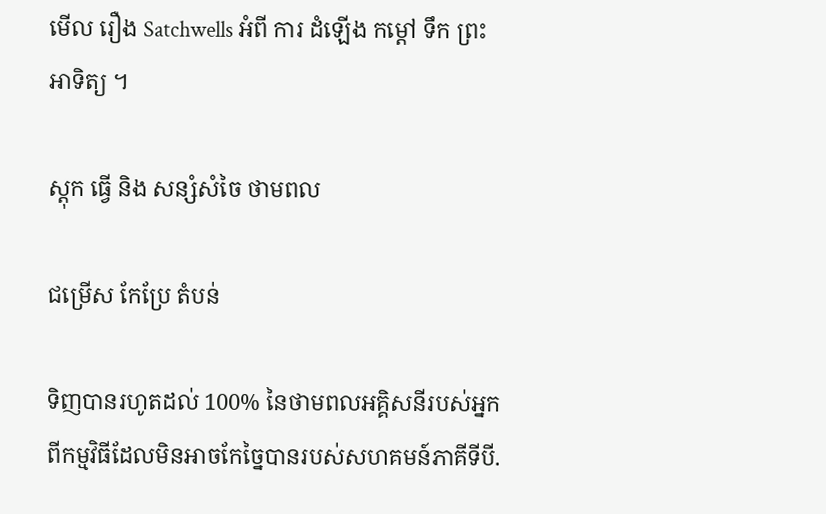មើល រឿង Satchwells អំពី ការ ដំឡើង កម្តៅ ទឹក ព្រះ អាទិត្យ ។

ស្តុក ធ្វើ និង សន្សំសំចៃ ថាមពល

ជម្រើស កែប្រែ តំបន់

ទិញបានរហូតដល់ 100% នៃថាមពលអគ្គិសនីរបស់អ្នកពីកម្មវិធីដែលមិនអាចកែច្នៃបានរបស់សហគមន៍ភាគីទីបី.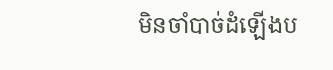មិនចាំបាច់ដំឡើងប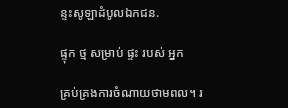ន្ទះសូឡាដំបូលឯកជន.

ផ្ទុក ថ្ម សម្រាប់ ផ្ទះ របស់ អ្នក

គ្រប់គ្រងការចំណាយថាមពល។ រ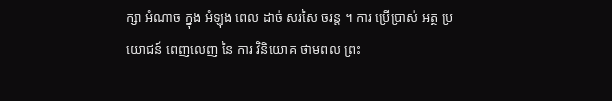ក្សា អំណាច ក្នុង អំឡុង ពេល ដាច់ សរសៃ ចរន្ត ។ ការ ប្រើប្រាស់ អត្ថ ប្រយោជន៍ ពេញលេញ នៃ ការ វិនិយោគ ថាមពល ព្រះ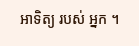អាទិត្យ របស់ អ្នក ។